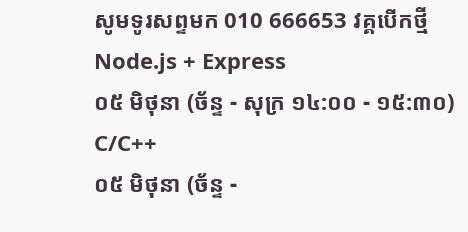សូមទូរសព្ទមក 010 666653 វគ្គបើកថ្មី
Node.js + Express
០៥ មិថុនា (ច័ន្ទ - សុក្រ ១៤:០០ - ១៥:៣០)
C/C++
០៥ មិថុនា (ច័ន្ទ -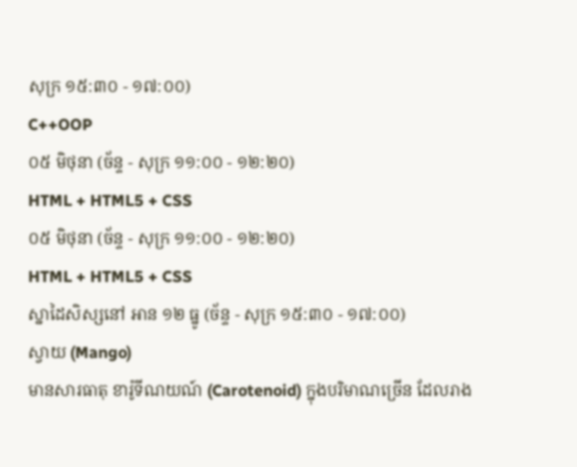សុក្រ ១៥:៣០ - ១៧:០០)
C++OOP
០៥ មិថុនា (ច័ន្ទ - សុក្រ ១១:០០ - ១២:២០)
HTML + HTML5 + CSS
០៥ មិថុនា (ច័ន្ទ - សុក្រ ១១:០០ - ១២:២០)
HTML + HTML5 + CSS
ស្នាដៃសិស្សនៅ អាន ១២ ធ្នូ (ច័ន្ទ - សុក្រ ១៥:៣០ - ១៧:០០)
ស្វាយ (Mango)
មានសារធាតុ ខារ៉ូទីណយណ៍ (Carotenoid) ក្នុងបរិមាណច្រើន ដែលរាង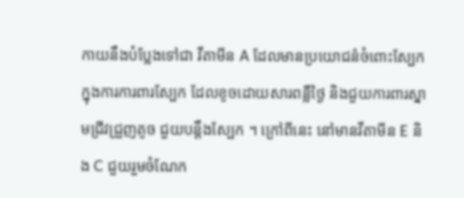កាយនឹងបំប្លែងទៅជា វីតាមីន A ដែលមានប្រយោជន៌ចំពោះស្បែក ក្នុងការការពារស្បែក ដែលខូចដោយសារពន្លឺថ្ងៃ និងជួយការពារស្នាមជ្រីវជ្រួញតូច ជួយបន្តឹងស្បែក ។ ក្រៅពីនេះ នៅមានវីតាមីន E និង C ជួយរួមចំណែក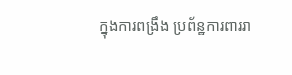ក្នុងការពង្រឹង ប្រព័ន្ឋការពាររា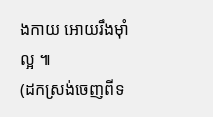ងកាយ អោយរឹងម៉ាំល្អ ៕
(ដកស្រង់ចេញពីទ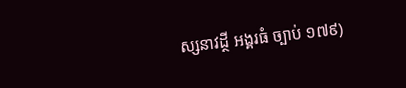ស្សនាវដ្ថី អង្គរធំ ច្បាប់ ១៧៩)